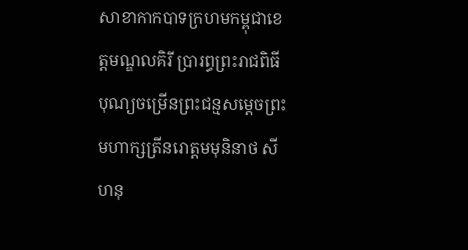សាខាកាកបាទក្រហមកម្ពុជាខេត្តមណ្ឌលគិរី ប្រារព្ធព្រះរាជពិធីបុណ្យចម្រើនព្រះជន្មសម្តេចព្រះមហាក្សត្រីនរោត្តមមុនិនាថ សីហនុ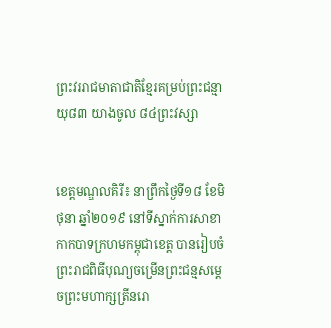ព្រះវររាជមាតាជាតិខ្មែរគម្រប់ព្រះជន្មាយុ៨៣ យាងចូល ៨៤ព្រះវស្សា


ខេត្តមណ្ឌលគិរី៖ នាព្រឹកថ្ងៃទី១៨ ខែមិថុនា ឆ្នាំ២០១៩ នៅទីស្នាក់ការសាខាកាកបាទក្រហមកម្ពុជាខេត្ត បានរៀបចំព្រះរាជពិធីបុណ្យចម្រើនព្រះជន្មសម្តេចព្រះមហាក្សត្រីនរោ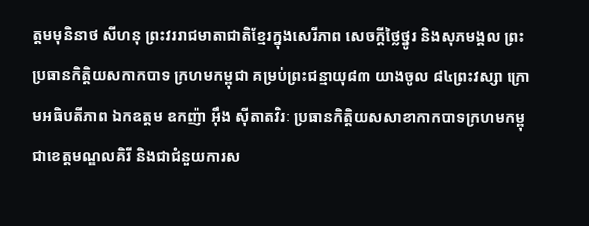ត្តមមុនិនាថ សីហនុ ព្រះវររាជមាតាជាតិខ្មែរក្នុងសេរីភាព សេចក្តីថ្លៃថ្នូរ និងសុភមង្គល ព្រះប្រធានកិត្តិយសកាកបាទ ក្រហមកម្ពុជា គម្រប់ព្រះជន្មាយុ៨៣ យាងចូល ៨៤ព្រះវស្សា ក្រោមអធិបតីភាព ឯកឧត្តម ឧកញ៉ា អ៊ឹង ស៊ីតាតវិរៈ ប្រធានកិត្តិយសសាខាកាកបាទក្រហមកម្ពុជាខេត្តមណ្ឌលគិរី និងជាជំនួយការស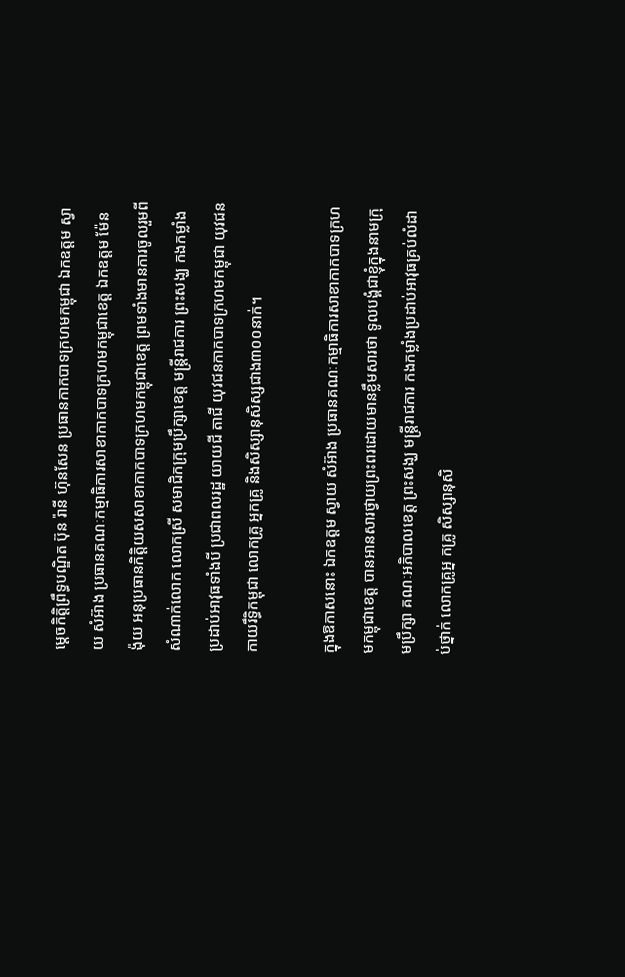ម្តេចកិត្តិព្រឹទ្ធបណ្ឌិត ប៊ុន រ៉ានី ហ៊ុនសែន ប្រធានកាកបាទក្រហមកម្ពុជា ឯកឧត្តម ស្វាយ សំអ៊ាង ប្រធានគណៈកម្មាធិការសាខាកាកបាទក្រហមកម្ពុជាខេត្ត ឯកឧត្តម ម៉ែន ង៉ុយ អនុប្រធានកិត្តិយសសាខាកាកបាទក្រហមកម្ពុជាខេត្ត ព្រមទាំងមានការចូលរួមពីសំណាក់លោក លោកស្រី សមាជិកក្រុមប្រឹក្សាខេត្ត មន្រ្តីរាជការ ព្រះសង្ឃ កងកម្លាំងប្រដាប់អាវុធទាំងបី ប្រជាពលរដ្ឋ យាយជី តាជី យុវជនកាកបាទក្រហមកម្ពុជា យុវជនកាយរឹទ្ធិកម្ពុជា លោកគ្រូ អ្នកគ្រូ និងសិស្សានុសិស្សជាង៣០០នាក់។

ក្នុងឱកាសនោះ ឯកឧត្តម ស្វាយ សំអ៊ាង ប្រធានគណៈកម្មាធិការសាខាកាកបាទក្រហមកម្ពុជាខេត្ត បានអានសារថ្វាយព្រះពរដោយមានខ្លឹមសារថា ទូលបង្គំជាខ្ញុំក្នុងនាមក្រុមប្រឹក្សា គណៈអភិបាលខេត្ត ព្រះសង្ឃ មន្រ្តីរាជការ កងកម្លាំងប្រដាប់អាវុធគ្រប់លំដាប់ថ្នាក់ លោកគ្រូអ្ន កគ្រូ សិស្សានុសិ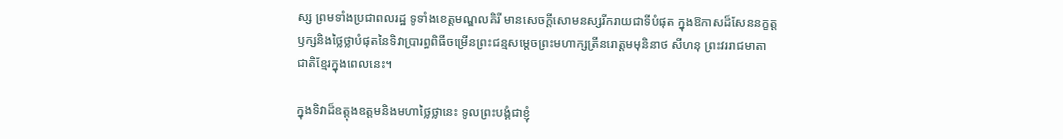ស្ស ព្រមទាំងប្រជាពលរដ្ឋ ទូទាំងខេត្តមណ្ឌលគិរី មានសេចក្តីសោមនស្សរីករាយជាទីបំផុត ក្នុងឱកាសដ៏សែននក្ខត្តឫក្សនិងថ្លៃថ្លាបំផុតនៃទិវាប្រារព្ធពិធីចម្រើនព្រះជន្មសម្ដេចព្រះមហាក្សត្រីនរោត្តមមុនិនាថ សីហនុ ព្រះវររាជមាតាជាតិខ្មែរក្នុងពេលនេះ។

ក្នុងទិវាដ៏ឧត្តុងឧត្តមនិងមហាថ្លៃថ្លានេះ ទូលព្រះបង្គំជាខ្ញុំ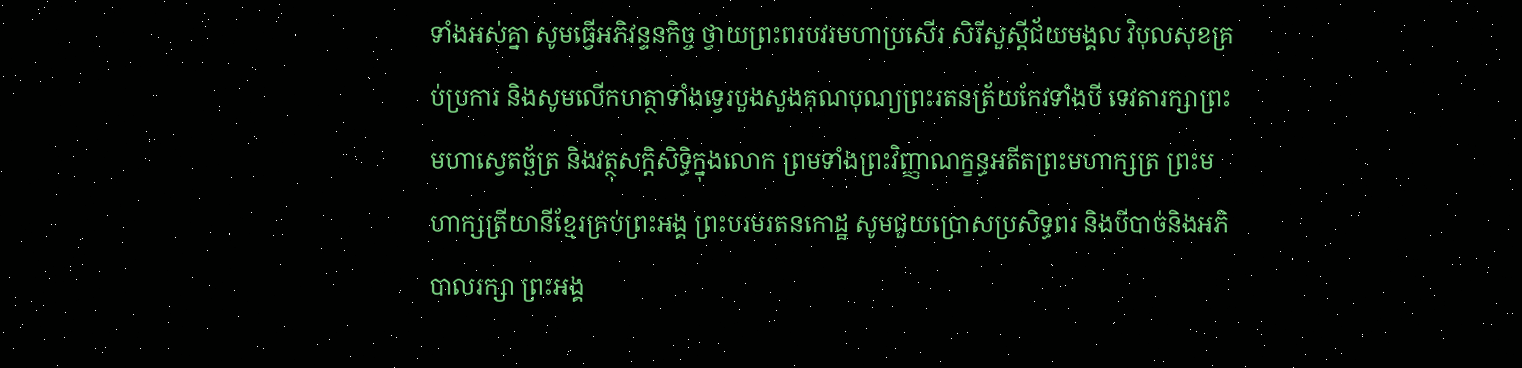ទាំងអស់គ្នា សូមធ្វើអភិវន្ទនកិច្ច ថ្វាយព្រះពរបវរមហាប្រសើរ សិរីសួស្តីជ័យមង្គល វិបុលសុខគ្រប់ប្រការ និងសូមលើកហត្ថាទាំងទ្វេរបួងសួងគុណបុណ្យព្រះរតនត្រ័យកែវទាំងបី ទេវតារក្សាព្រះមហាស្វេតច្ឆ័ត្រ និងវត្ថុសក្តិសិទ្ធិក្នុងលោក ព្រមទាំងព្រះវិញ្ញាណក្ខន្ធអតីតព្រះមហាក្សត្រ ព្រះមហាក្សត្រីយានីខ្មែរគ្រប់ព្រះអង្គ ព្រះបរមរតនកោដ្ឋ សូមជួយប្រោសប្រសិទ្ធពរ និងបីបាច់និងអភិបាលរក្សា ព្រះអង្គ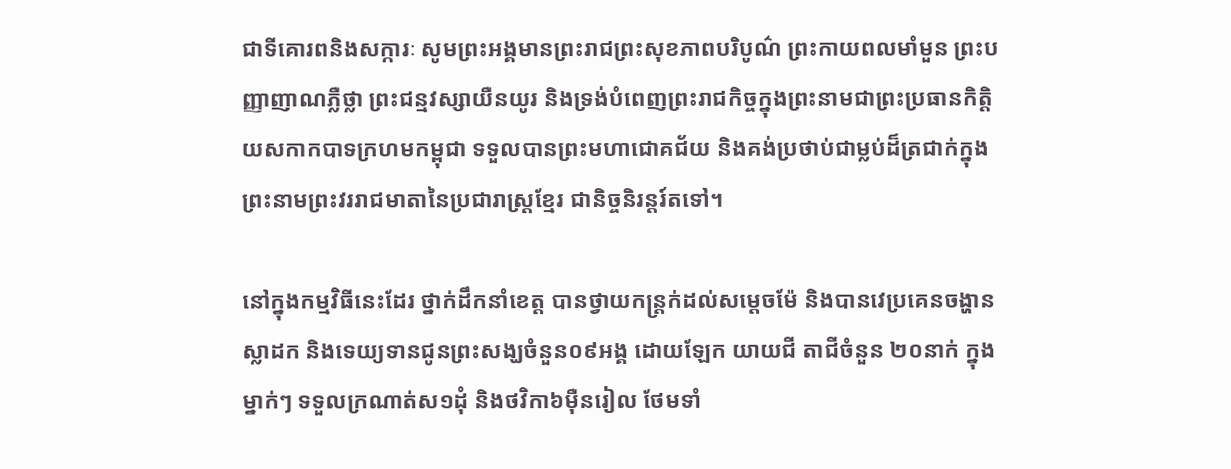ជាទីគោរពនិងសក្ការៈ សូមព្រះអង្គមានព្រះរាជព្រះសុខភាពបរិបូណ៌ ព្រះកាយពលមាំមួន ព្រះបញ្ញាញាណភ្លឺថ្លា ព្រះជន្មវស្សាយឺនយូរ និងទ្រង់បំពេញព្រះរាជកិច្ចក្នុងព្រះនាមជាព្រះប្រធានកិត្តិយសកាកបាទក្រហមកម្ពុជា ទទួលបានព្រះមហាជោគជ័យ និងគង់ប្រថាប់ជាម្លប់ដ៏ត្រជាក់ក្នុងព្រះនាមព្រះវររាជមាតានៃប្រជារាស្រ្តខ្មែរ ជានិច្ចនិរន្តរ៍តទៅ។

នៅក្នុងកម្មវិធីនេះដែរ ថ្នាក់ដឹកនាំខេត្ត បានថ្វាយកន្រ្តក់ដល់សម្តេចម៉ែ និងបានវេប្រគេនចង្ហាន ស្លាដក និងទេយ្យទានជូនព្រះសង្ឃចំនួន០៩អង្គ ដោយឡែក យាយជី តាជីចំនួន ២០នាក់ ក្នុងម្នាក់ៗ ទទួលក្រណាត់ស១ដុំ និងថវិកា៦ម៉ឺនរៀល ថែមទាំ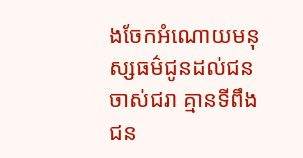ងចែកអំណោយមនុស្សធម៌ជូនដល់ជនចាស់ជរា គ្មានទីពឹង ជន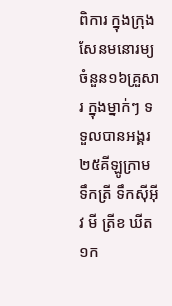ពិការ ក្នុងក្រុងសែនមនោរម្យចំនួន១៦គ្រួសារ ក្នុងម្នាក់ៗ ទទួលបានអង្គរ២៥គីឡូក្រាម ទឹកត្រី ទឹកស៊ីអ៊ីវ មី ត្រីខ ឃីត១ក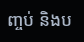ញ្ចប់ និងប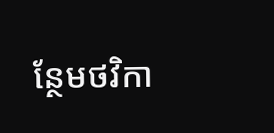ន្ថែមថវិកា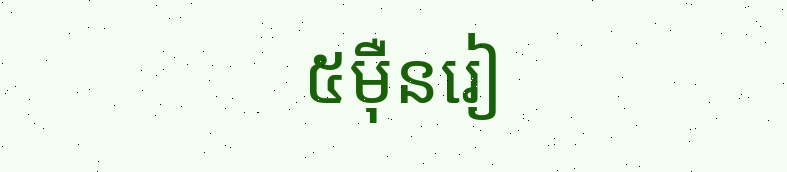៥ម៉ឺនរៀ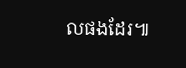លផងដែរ៕